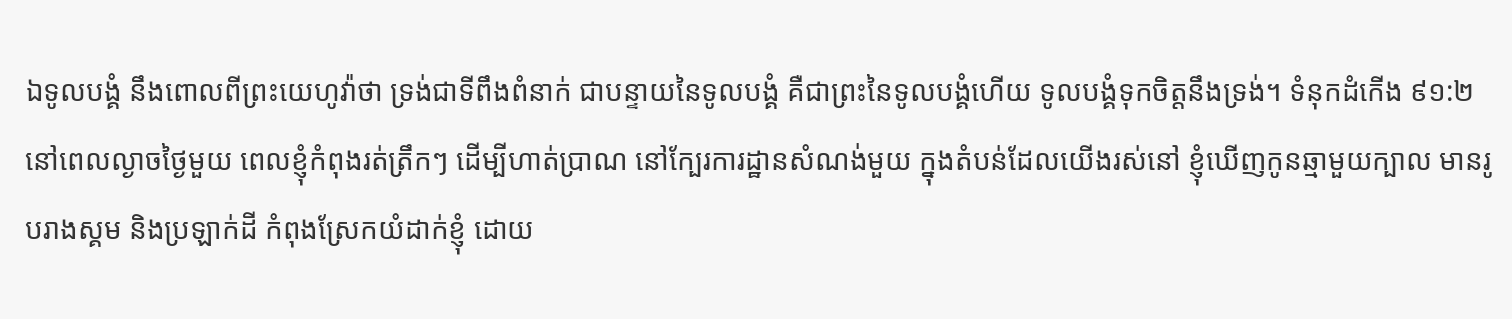ឯទូលបង្គំ នឹងពោលពីព្រះយេហូវ៉ាថា ទ្រង់ជាទីពឹងពំនាក់ ជាបន្ទាយនៃទូលបង្គំ គឺជាព្រះនៃទូលបង្គំហើយ ទូលបង្គំទុកចិត្តនឹងទ្រង់។ ទំនុកដំកើង ៩១:២
នៅពេលល្ងាចថ្ងៃមួយ ពេលខ្ញុំកំពុងរត់ត្រឹកៗ ដើម្បីហាត់ប្រាណ នៅក្បែរការដ្ឋានសំណង់មួយ ក្នុងតំបន់ដែលយើងរស់នៅ ខ្ញុំឃើញកូនឆ្មាមួយក្បាល មានរូបរាងស្គម និងប្រឡាក់ដី កំពុងស្រែកយំដាក់ខ្ញុំ ដោយ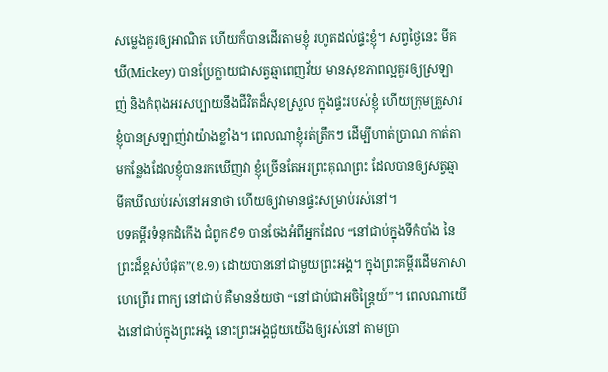សម្លេងគួរឲ្យអាណិត ហើយក៏បានដើរតាមខ្ញុំ រហូតដល់ផ្ទះខ្ញុំ។ សព្វថ្ងៃនេះ មីគឃី(Mickey) បានប្រែក្លាយជាសត្វឆ្មាពេញវ័យ មានសុខភាពល្អគួរឲ្យស្រឡាញ់ និងកំពុងអរសប្បាយនឹងជីវិតដ៏សុខស្រួល ក្នុងផ្ទះរបស់ខ្ញុំ ហើយក្រុមគ្រួសារខ្ញុំបានស្រឡាញ់វាយ៉ាងខ្លាំង។ ពេលណាខ្ញុំរត់ត្រឹកៗ ដើម្បីហាត់ប្រាណ កាត់តាមកន្លែងដែលខ្ញុំបានរកឃើញវា ខ្ញុំច្រើនតែអរព្រះគុណព្រះ ដែលបានឲ្យសត្វឆ្មាមីគឃីឈប់រស់នៅអនាថា ហើយឲ្យវាមានផ្ទះសម្រាប់រស់នៅ។
បទគម្ពីរទំនុកដំកើង ជំពូក៩១ បានចែងអំពីអ្នកដែល “នៅជាប់ក្នុងទីកំបាំង នៃព្រះដ៏ខ្ពស់បំផុត”(ខ.១) ដោយបាននៅជាមួយព្រះអង្គ។ ក្នុងព្រះគម្ពីរដើមភាសាហេព្រើរ ពាក្យ នៅជាប់ គឺមានន័យថា “នៅជាប់ជាអចិន្ត្រៃយ៍”។ ពេលណាយើងនៅជាប់ក្នុងព្រះអង្គ នោះព្រះអង្គជួយយើងឲ្យរស់នៅ តាមប្រា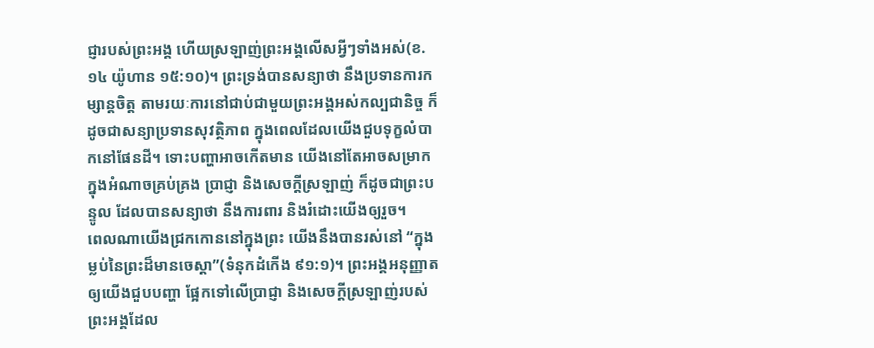ជ្ញារបស់ព្រះអង្គ ហើយស្រឡាញ់ព្រះអង្គលើសអ្វីៗទាំងអស់(ខ.១៤ យ៉ូហាន ១៥:១០)។ ព្រះទ្រង់បានសន្យាថា នឹងប្រទានការកម្សាន្តចិត្ត តាមរយៈការនៅជាប់ជាមួយព្រះអង្គអស់កល្បជានិច្ច ក៏ដូចជាសន្យាប្រទានសុវត្ថិភាព ក្នុងពេលដែលយើងជួបទុក្ខលំបាកនៅផែនដី។ ទោះបញ្ហាអាចកើតមាន យើងនៅតែអាចសម្រាក ក្នុងអំណាចគ្រប់គ្រង ប្រាជ្ញា និងសេចក្តីស្រឡាញ់ ក៏ដូចជាព្រះបន្ទូល ដែលបានសន្យាថា នឹងការពារ និងរំដោះយើងឲ្យរួច។
ពេលណាយើងជ្រកកោននៅក្នុងព្រះ យើងនឹងបានរស់នៅ “ក្នុងម្លប់នៃព្រះដ៏មានចេស្ដា”(ទំនុកដំកើង ៩១:១)។ ព្រះអង្គអនុញ្ញាតឲ្យយើងជួបបញ្ហា ផ្អែកទៅលើប្រាជ្ញា និងសេចក្តីស្រឡាញ់របស់ព្រះអង្គដែល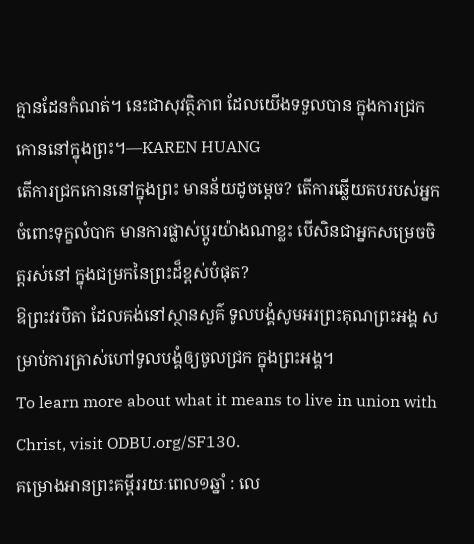គ្មានដែនកំណត់។ នេះជាសុវត្ថិភាព ដែលយើងទទួលបាន ក្នុងការជ្រកកោននៅក្នុងព្រះ។—KAREN HUANG
តើការជ្រកកោននៅក្នុងព្រះ មានន័យដូចម្តេច? តើការឆ្លើយតបរបស់អ្នកចំពោះទុក្ខលំបាក មានការផ្លាស់ប្តូរយ៉ាងណាខ្លះ បើសិនជាអ្នកសម្រេចចិត្តរស់នៅ ក្នុងជម្រកនៃព្រះដ៏ខ្ពស់បំផុត?
ឱព្រះវរបិតា ដែលគង់នៅស្ថានសួគ៌ ទូលបង្គំសូមអរព្រះគុណព្រះអង្គ សម្រាប់ការត្រាស់ហៅទូលបង្គំឲ្យចូលជ្រក ក្នុងព្រះអង្គ។
To learn more about what it means to live in union with Christ, visit ODBU.org/SF130.
គម្រោងអានព្រះគម្ពីររយៈពេល១ឆ្នាំ : លេ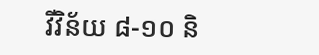វីវិន័យ ៨-១០ និ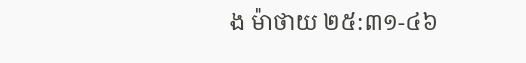ង ម៉ាថាយ ២៥:៣១-៤៦